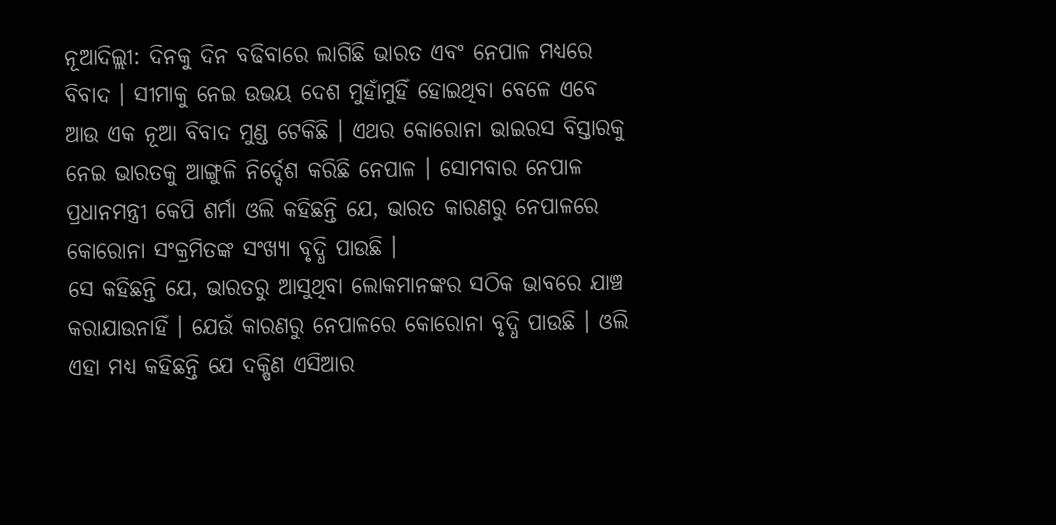ନୂଆଦିଲ୍ଲୀ: ଦିନକୁ ଦିନ ବଢିବାରେ ଲାଗିଛି ଭାରତ ଏବଂ ନେପାଳ ମଧ୍ୟରେ ବିବାଦ । ସୀମାକୁ ନେଇ ଉଭୟ ଦେଶ ମୁହାଁମୁହିଁ ହୋଇଥିବା ବେଳେ ଏବେ ଆଉ ଏକ ନୂଆ ବିବାଦ ମୁଣ୍ଡ ଟେକିଛି । ଏଥର କୋରୋନା ଭାଇରସ ବିସ୍ତାରକୁ ନେଇ ଭାରତକୁ ଆଙ୍ଗୁଳି ନିର୍ଦ୍ଦେଶ କରିଛି ନେପାଳ । ସୋମବାର ନେପାଳ ପ୍ରଧାନମନ୍ତ୍ରୀ କେପି ଶର୍ମା ଓଲି କହିଛନ୍ତି ଯେ, ଭାରତ କାରଣରୁ ନେପାଳରେ କୋରୋନା ସଂକ୍ରମିତଙ୍କ ସଂଖ୍ୟା ବୃଦ୍ଧି ପାଉଛି ।
ସେ କହିଛନ୍ତି ଯେ, ଭାରତରୁ ଆସୁଥିବା ଲୋକମାନଙ୍କର ସଠିକ ଭାବରେ ଯାଞ୍ଚ କରାଯାଉନାହିଁ । ଯେଉଁ କାରଣରୁ ନେପାଳରେ କୋରୋନା ବୃଦ୍ଧି ପାଉଛି । ଓଲି ଏହା ମଧ୍ୟ କହିଛନ୍ତି ଯେ ଦକ୍ଷିଣ ଏସିଆର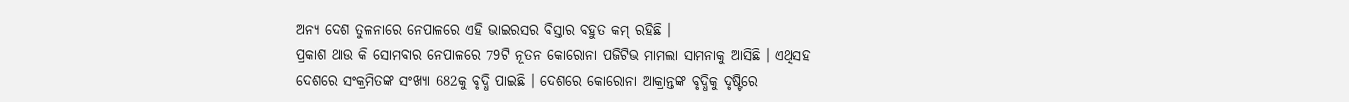ଅନ୍ୟ ଦେଶ ତୁଳନାରେ ନେପାଳରେ ଏହି ଭାଇରସର ବିସ୍ତାର ବହୁତ କମ୍ ରହିଛି ।
ପ୍ରକାଶ ଥାଉ କି ସୋମବାର ନେପାଳରେ 79ଟି ନୂତନ କୋରୋନା ପଜିଟିଭ ମାମଲା ସାମନାକୁ ଆସିଛି । ଏଥିସହ ଦେଶରେ ସଂକ୍ରମିତଙ୍କ ସଂଖ୍ୟା 682କୁ ବୃଦ୍ଧି ପାଇଛି । ଦେଶରେ କୋରୋନା ଆକ୍ରାନ୍ତଙ୍କ ବୃଦ୍ଧିକୁ ଦୃଷ୍ଟିରେ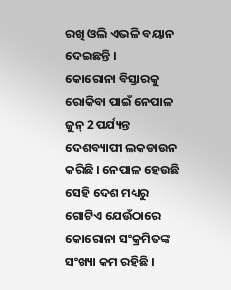ରଖି ଓଲି ଏଭଳି ବୟାନ ଦେଇଛନ୍ତି ।
କୋରୋନା ବିସ୍ତାରକୁ ରୋକିବା ପାଇଁ ନେପାଳ ଜୁନ୍ 2 ପର୍ଯ୍ୟନ୍ତ ଦେଶବ୍ୟାପୀ ଲକଡାଉନ କରିଛି । ନେପାଳ ହେଉଛି ସେହି ଦେଶ ମଧ୍ୟରୁ ଗୋଟିଏ ଯେଉଁଠାରେ କୋରୋନା ସଂକ୍ରମିତଙ୍କ ସଂଖ୍ୟା କମ ରହିଛି ।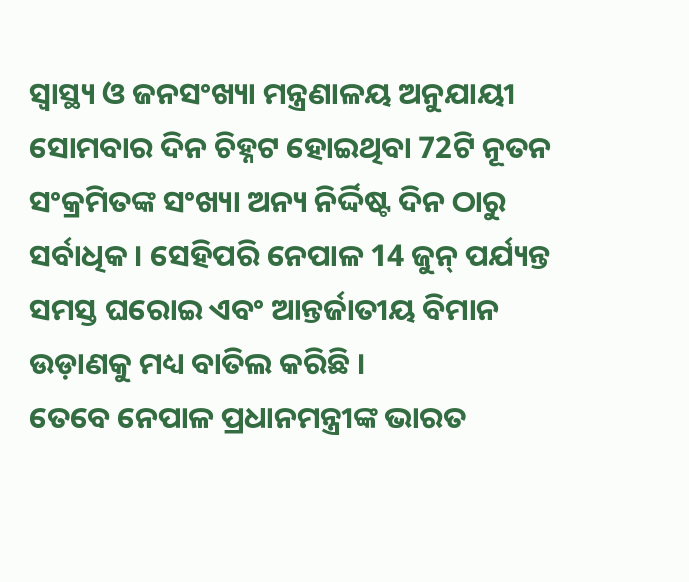ସ୍ବାସ୍ଥ୍ୟ ଓ ଜନସଂଖ୍ୟା ମନ୍ତ୍ରଣାଳୟ ଅନୁଯାୟୀ ସୋମବାର ଦିନ ଚିହ୍ନଟ ହୋଇଥିବା 72ଟି ନୂତନ ସଂକ୍ରମିତଙ୍କ ସଂଖ୍ୟା ଅନ୍ୟ ନିର୍ଦ୍ଦିଷ୍ଟ ଦିନ ଠାରୁ ସର୍ବାଧିକ । ସେହିପରି ନେପାଳ 14 ଜୁନ୍ ପର୍ଯ୍ୟନ୍ତ ସମସ୍ତ ଘରୋଇ ଏବଂ ଆନ୍ତର୍ଜାତୀୟ ବିମାନ ଉଡ଼ାଣକୁ ମଧ୍ୟ ବାତିଲ କରିଛି ।
ତେବେ ନେପାଳ ପ୍ରଧାନମନ୍ତ୍ରୀଙ୍କ ଭାରତ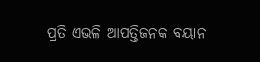ପ୍ରତି ଏଭଳି ଆପତ୍ତିଜନକ ବୟାନ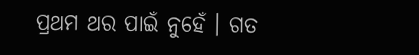ପ୍ରଥମ ଥର ପାଇଁ ନୁହେଁ । ଗତ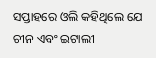ସପ୍ତାହରେ ଓଲି କହିଥିଲେ ଯେ ଚୀନ ଏବଂ ଇଟାଲୀ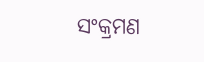ସଂକ୍ରମଣ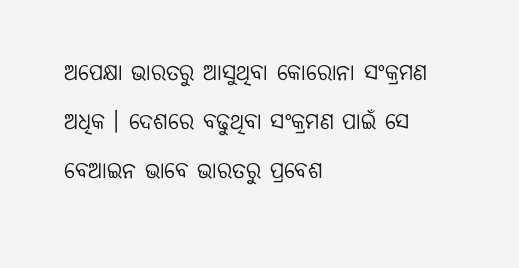ଅପେକ୍ଷା ଭାରତରୁ ଆସୁଥିବା କୋରୋନା ସଂକ୍ରମଣ ଅଧିକ । ଦେଶରେ ବଢୁଥିବା ସଂକ୍ରମଣ ପାଇଁ ସେ ବେଆଇନ ଭାବେ ଭାରତରୁ ପ୍ରବେଶ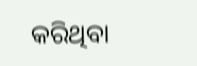କରିଥିବା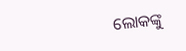ଲୋକଙ୍କୁ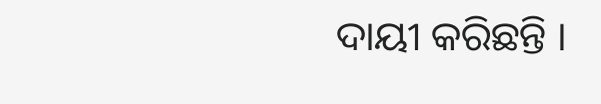ଦାୟୀ କରିଛନ୍ତି ।